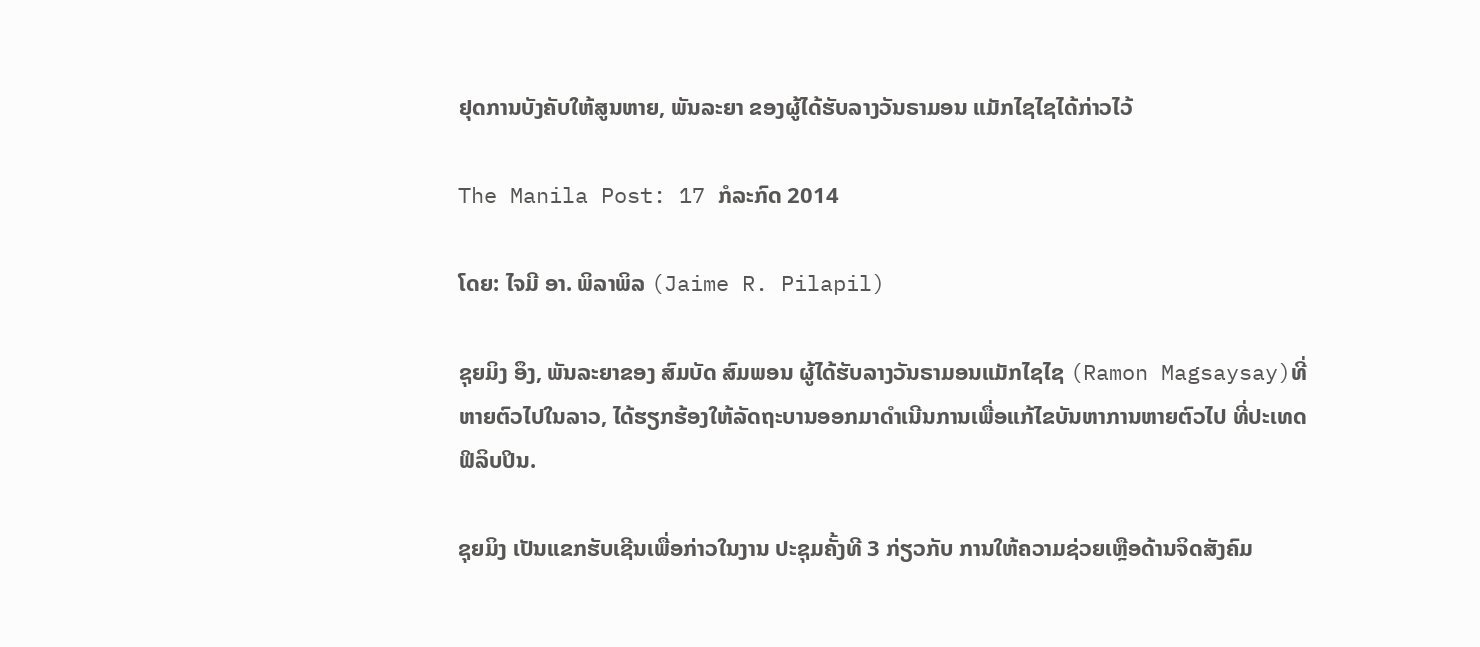ຢຸດການບັງຄັບໃຫ້ສູນຫາຍ, ພັນລະຍາ ຂອງຜູ້ໄດ້ຮັບລາງວັນຣາມອນ ແມັກໄຊໄຊໄດ້ກ່າວໄວ້

The Manila Post: 17 ກໍລະກົດ 2014

ໂດຍ: ໄຈມີ ອາ. ພິລາພິລ (Jaime R. Pilapil)

ຊຸຍມິງ ອຶງ, ພັນລະຍາຂອງ ສົມບັດ ສົມພອນ ຜູ້ໄດ້ຮັບລາງວັນຣາມອນແມັກໄຊໄຊ (Ramon Magsaysay)ທີ່ຫາຍຕົວໄປໃນລາວ, ໄດ້ຮຽກຮ້ອງໃຫ້ລັດຖະບານອອກມາດຳເນີນການເພື່ອແກ້ໄຂບັນຫາການຫາຍຕົວໄປ ທີ່ປະເທດຟິລິບປິນ.

ຊຸຍມິງ ເປັນແຂກຮັບເຊີນເພື່ອກ່າວໃນງານ ປະຊຸມຄັ້ງທີ 3 ກ່ຽວກັບ ການໃຫ້ຄວາມຊ່ວຍເຫຼືອດ້ານຈິດສັງຄົມ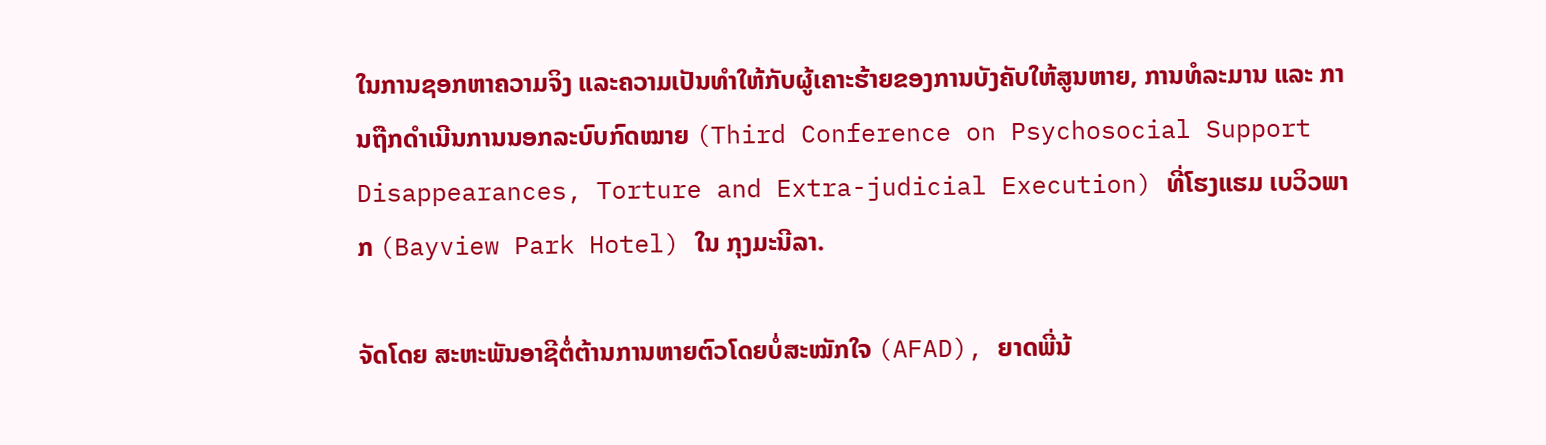ໃນການຊອກຫາຄວາມຈິງ ແລະຄວາມເປັນທຳໃຫ້ກັບຜູ້ເຄາະຮ້າຍຂອງການບັງຄັບໃຫ້ສູນຫາຍ, ການທໍລະມານ ແລະ ການຖືກດຳເນີນການນອກລະບົບກົດໝາຍ (Third Conference on Psychosocial Support Disappearances, Torture and Extra-judicial Execution) ທີ່ໂຮງແຮມ ເບວິວພາກ (Bayview Park Hotel) ໃນ ກຸງມະນີລາ.

ຈັດໂດຍ ສະຫະພັນອາຊີຕໍ່ຕ້ານການຫາຍຕົວໂດຍບໍ່ສະໝັກໃຈ (AFAD), ຍາດພີ່ນ້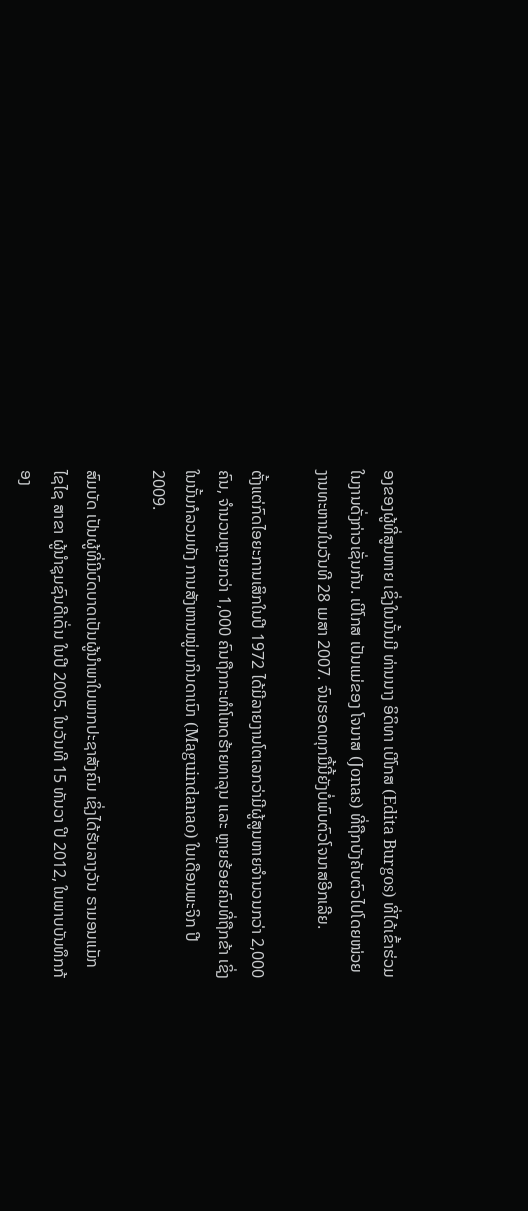ອງຂອງຜູ້ທີ່ສູນຫາຍ ເຊິ່ງໃນນັ້ນມີ ທ່ານນາງ ອິດິທາ ເບີໂກສ (Edita Burgos) ທີ່ໄດ້ເຂົ້າຮ່ວມໃນງານດັ່ງກ່າວເຊັ່ນກັນ. ເບີໂກສ ເປັນແມ່ຂອງ ໂຈນາສ (Jonas) ທີ່ຖືກບັງຄັບຕົວໄປໂດຍໜ່ວຍງານທະຫານໃນວັນທີ 28 ເມສາ 2007. ຈົນຮອດທຸກມື້ນີ້ຍັງບໍ່ພົບຕົວໂຈນາສອີກເລີຍ.

ຕັ້ງແຕ່ກົດໄອຍະການເສິກໃນປີ 1972 ໄດ້ມີລາຍງານໂຕເລກວ່າມີຜູ້ສູນຫາຍຈຳນວນກວ່າ 2,000 ຄົນ, ຈຳນວນຫຼາຍກວ່າ 1,000 ຄົນຖືກກະທຳໂຫດຮ້າຍທາລຸນ ແລະ ຫຼາຍຮ້ອຍຄົນທີ່ຖືກຂ້າ ເຊິ່ງໃນນັ້ນກໍລວມທັງ ການສັງຫານໝູ່ມາກິນດາເນົາ (Maguindanao) ໃນເດືອນພະຈິກ ປີ 2009.

ສົມບັດ ເປັນຜູ້ທີ່ມີບົດບາດເປັນຜູ້ນຳພາໃນພາກປະຊາສັງຄົມ ເຊິ່ງໄດ້ຮັບລາງວັນ ຣາມອນແມັກໄຊໄຊ ສາຂາ ຜູ້ນຳຊຸມຊົນດີເດັ່ນ ໃນປີ 2005. ໃນວັນທີ 15 ທັນວາ ປີ 2012, ໃນພາບບັນທຶກກ້ອງ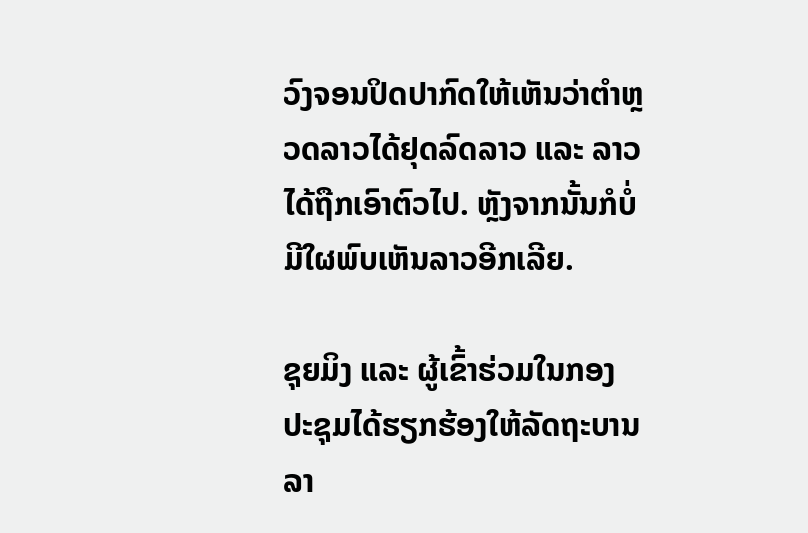ວົງຈອນປິດປາກົດໃຫ້ເຫັນວ່າຕຳຫຼວດລາວໄດ້ຢຸດລົດລາວ ແລະ ລາວໄດ້ຖືກເອົາຕົວໄປ. ຫຼັງຈາກນັ້ນກໍບໍ່ມີໃຜພົບເຫັນລາວອີກເລີຍ.

ຊຸຍມິງ ແລະ ຜູ້ເຂົ້າຮ່ວມໃນກອງປະຊຸມໄດ້ຮຽກຮ້ອງໃຫ້ລັດຖະບານລາ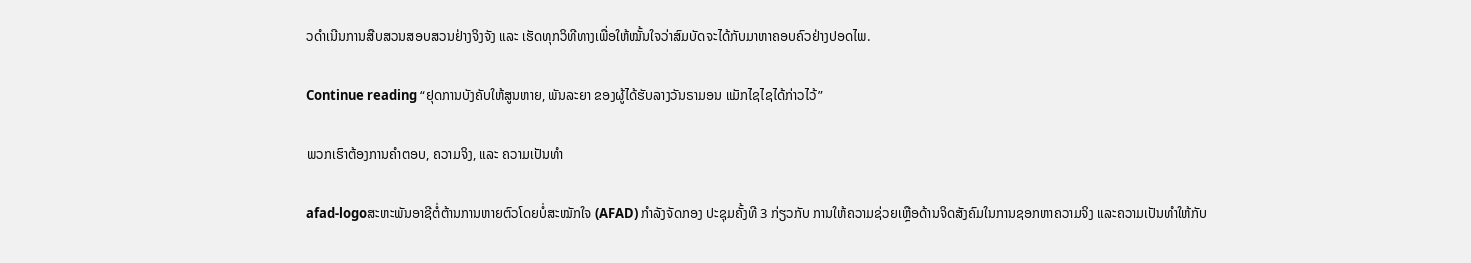ວດຳເນີນການສືບສວນສອບສວນຢ່າງຈິງຈັງ ແລະ ເຮັດທຸກວິທີທາງເພື່ອໃຫ້ໝັ້ນໃຈວ່າສົມບັດຈະໄດ້ກັບມາຫາຄອບຄົວຢ່າງປອດໄພ.

Continue reading “ຢຸດການບັງຄັບໃຫ້ສູນຫາຍ, ພັນລະຍາ ຂອງຜູ້ໄດ້ຮັບລາງວັນຣາມອນ ແມັກໄຊໄຊໄດ້ກ່າວໄວ້”

ພວກເຮົາຕ້ອງການຄຳຕອບ, ຄວາມຈິງ, ແລະ ຄວາມເປັນທຳ

afad-logoສະຫະພັນອາຊີຕໍ່ຕ້ານການຫາຍຕົວໂດຍບໍ່ສະໝັກໃຈ (AFAD) ກຳລັງຈັດກອງ ປະຊຸມຄັ້ງທີ 3 ກ່ຽວກັບ ການໃຫ້ຄວາມຊ່ວຍເຫຼືອດ້ານຈິດສັງຄົມໃນການຊອກຫາຄວາມຈິງ ແລະຄວາມເປັນທຳໃຫ້ກັບ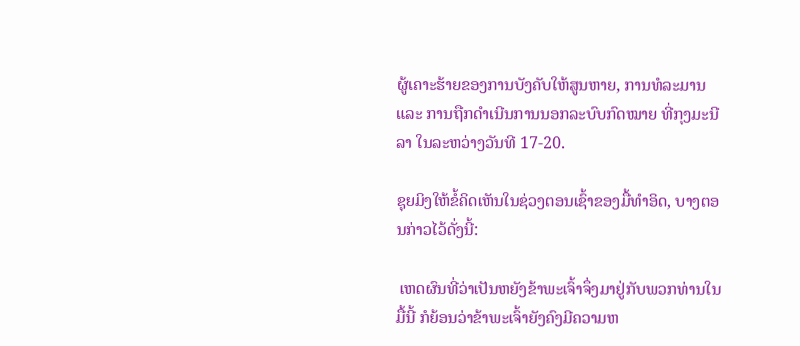ຜູ້ເຄາະຮ້າຍຂອງການບັງຄັບໃຫ້ສູນຫາຍ, ການທໍລະມານ ແລະ ການຖືກດຳເນີນການນອກລະບົບກົດໝາຍ ທີ່ກຸງມະນີລາ ໃນລະຫວ່າງວັນທີ 17-20.

ຊຸຍມິງໃຫ້ຂໍ້ຄິດເຫັນໃນຊ່ວງຕອນເຊົ້າຂອງມື້ທຳອິດ, ບາງຕອນກ່າວໄວ້ດັ່ງນີ້:

 ເຫດຜົນທີ່ວ່າເປັນຫຍັງຂ້າພະເຈົ້າຈຶ່ງມາຢູ່ກັບພວກທ່ານໃນມື້ນີ້ ກໍຍ້ອນວ່າຂ້າພະເຈົ້າຍັງຄົງມີຄວາມຫ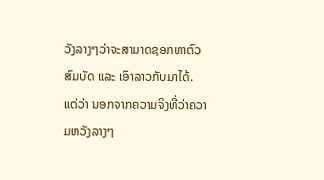ວັງລາງໆວ່າຈະສາມາດຊອກຫາຕົວສົມບັດ ແລະ ເອົາລາວກັບມາໄດ້. ແຕ່ວ່າ ນອກຈາກຄວາມຈິງທີ່ວ່າຄວາມຫວັງລາງໆ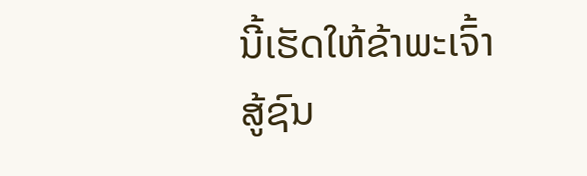ນີ້ເຮັດໃຫ້ຂ້າພະເຈົ້າສູ້ຊົນ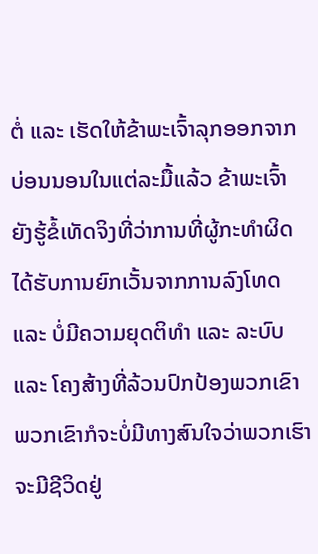ຕໍ່ ແລະ ເຮັດໃຫ້ຂ້າພະເຈົ້າລຸກອອກຈາກບ່ອນນອນໃນແຕ່ລະມື້ແລ້ວ ຂ້າພະເຈົ້າຍັງຮູ້ຂໍ້ເທັດຈິງທີ່ວ່າການທີ່ຜູ້ກະທຳຜິດໄດ້ຮັບການຍົກເວັ້ນຈາກການລົງໂທດ ແລະ ບໍ່ມີຄວາມຍຸດຕິທຳ ແລະ ລະບົບ ແລະ ໂຄງສ້າງທີ່ລ້ວນປົກປ້ອງພວກເຂົາ ພວກເຂົາກໍຈະບໍ່ມີທາງສົນໃຈວ່າພວກເຮົາຈະມີຊີວິດຢູ່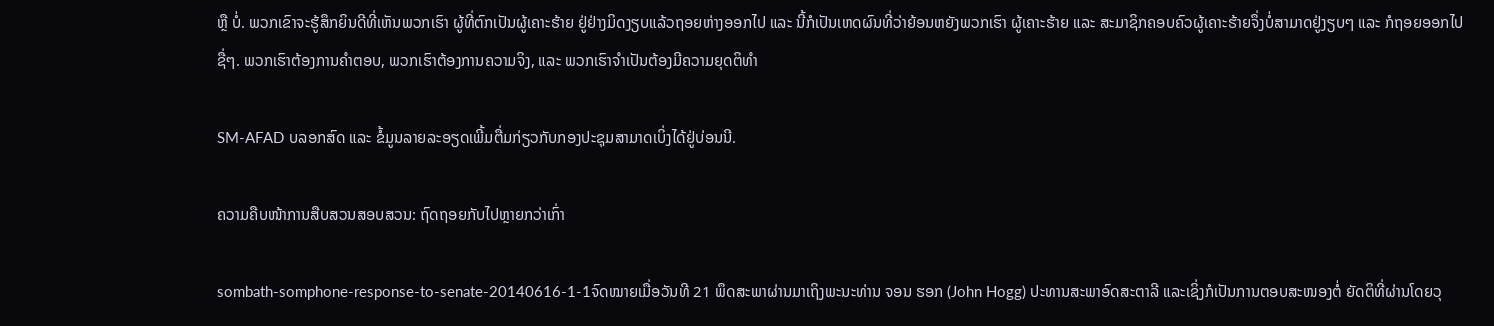ຫຼື ບໍ່. ພວກເຂົາຈະຮູ້ສຶກຍິນດີທີ່ເຫັນພວກເຮົາ ຜູ້ທີ່ຕົກເປັນຜູ້ເຄາະຮ້າຍ ຢູ່ຢ່າງມິດງຽບແລ້ວຖອຍຫ່າງອອກໄປ ແລະ ນີ້ກໍເປັນເຫດຜົນທີ່ວ່າຍ້ອນຫຍັງພວກເຮົາ ຜູ້ເຄາະຮ້າຍ ແລະ ສະມາຊິກຄອບຄົວຜູ້ເຄາະຮ້າຍຈຶ່ງບໍ່ສາມາດຢູ່ງຽບໆ ແລະ ກໍຖອຍອອກໄປຊື່ໆ. ພວກເຮົາຕ້ອງການຄຳຕອບ, ພວກເຮົາຕ້ອງການຄວາມຈິງ, ແລະ ພວກເຮົາຈຳເປັນຕ້ອງມີຄວາມຍຸດຕິທຳ

SM-AFAD ບລອກສົດ ແລະ ຂໍ້ມູນລາຍລະອຽດເພີ້ມຕື່ມກ່ຽວກັບກອງປະຊຸມສາມາດເບິ່ງໄດ້ຢູ່ບ່ອນນີ.

ຄວາມຄືບໜ້າການສືບສວນສອບສວນ: ຖົດຖອຍກັບໄປຫຼາຍກວ່າເກົ່າ

sombath-somphone-response-to-senate-20140616-1-1ຈົດໝາຍເມື່ອວັນທີ 21 ພຶດສະພາຜ່ານມາເຖິງພະນະທ່ານ ຈອນ ຮອກ (John Hogg) ປະທານສະພາອົດສະຕາລີ ແລະເຊິ່ງກໍເປັນການຕອບສະໜອງຕໍ່ ຍັດຕິທີ່ຜ່ານໂດຍວຸ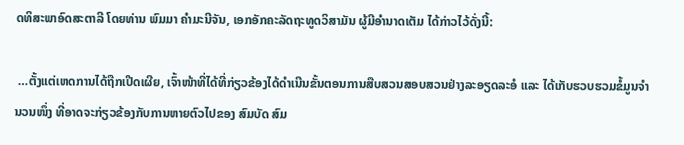ດທິສະພາອົດສະຕາລີ ໂດຍທ່ານ ພົມມາ ຄຳມະນີຈັນ, ເອກອັກຄະລັດຖະທູດວິສາມັນ ຜູ້ມີອຳນາດເຕັມ ໄດ້ກ່າວໄວ້ດັ່ງນີ້:

 …ຕັ້ງແຕ່ເຫດການໄດ້ຖືກເປີດເຜີຍ, ເຈົ້າໜ້າທີ່ໄດ້ທີ່ກ່ຽວຂ້ອງໄດ້ດຳເນີນຂັ້ນຕອນການສືບສວນສອບສວນຢ່າງລະອຽດລະອໍ ແລະ ໄດ້ເກັບຮວບຮວມຂໍ້ມູນຈຳນວນໜຶ່ງ ທີ່ອາດຈະກ່ຽວຂ້ອງກັບການຫາຍຕົວໄປຂອງ ສົມບັດ ສົມ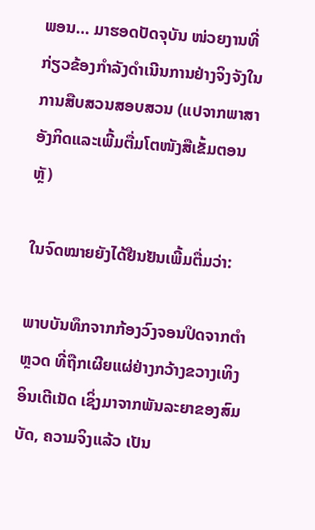ພອນ… ມາຮອດປັດຈຸບັນ ໜ່ວຍງານທີ່ກ່ຽວຂ້ອງກຳລັງດຳເນີນການຢ່າງຈິງຈັງໃນການສືບສວນສອບສວນ (ແປຈາກພາສາອັງກິດແລະເພີ້ມຕື່ມໂຕໜັງສືເຂັ້ມຕອນຫຼັ)

ໃນຈົດໝາຍຍັງໄດ້ຢືນຢັນເພີ້ມຕື່ມວ່າ:

ພາບບັນທຶກຈາກກ້ອງວົງຈອນປິດຈາກຕຳຫຼວດ ທີ່ຖືກເຜີຍແຜ່ຢ່າງກວ້າງຂວາງເທິງອິນເຕີເນັດ ເຊິ່ງມາຈາກພັນລະຍາຂອງສົມບັດ, ຄວາມຈິງແລ້ວ ເປັນ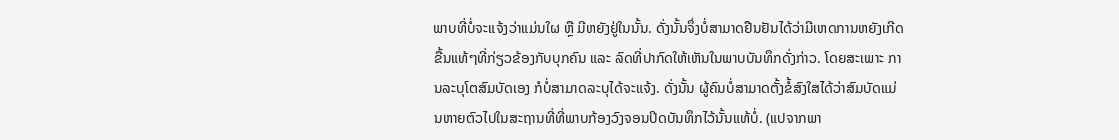ພາບທີ່ບໍ່ຈະແຈ້ງວ່າແມ່ນໃຜ ຫຼື ມີຫຍັງຢູ່ໃນນັ້ນ. ດັ່ງນັ້ນຈຶ່ງບໍ່ສາມາດຢືນຢັນໄດ້ວ່າມີເຫດການຫຍັງເກີດຂື້ນແທ້ໆທີ່ກ່ຽວຂ້ອງກັບບຸກຄົນ ແລະ ລົດທີ່ປາກົດໃຫ້ເຫັນໃນພາບບັນທຶກດັ່ງກ່າວ. ໂດຍສະເພາະ ການລະບຸໂຕສົມບັດເອງ ກໍບໍ່ສາມາດລະບຸໄດ້ຈະແຈ້ງ. ດັ່ງນັ້ນ ຜູ້ຄົນບໍ່ສາມາດຕັ້ງຂໍ້ສົງໃສໄດ້ວ່າສົມບັດແມ່ນຫາຍຕົວໄປໃນສະຖານທີ່ທີ່ພາບກ້ອງວົງຈອນປິດບັນທຶກໄວ້ນັ້ນແທ້ບໍ່. (ແປຈາກພາ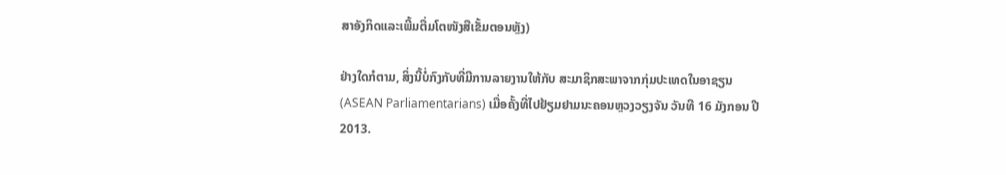ສາອັງກິດແລະເພີ້ມຕື່ມໂຕໜັງສືເຂັ້ມຕອນຫຼັງ)

ຢ່າງໃດກໍຕາມ, ສິ່ງນີ້ບໍ່ກົງກັບທີ່ມີການລາຍງານໃຫ້ກັບ ສະມາຊິກສະພາຈາກກຸ່ມປະເທດໃນອາຊຽນ (ASEAN Parliamentarians) ເມື່ອຄັ້ງທີ່ໄປຢ້ຽມຢາມນະຄອນຫຼວງວຽງຈັນ ວັນທີ 16 ມັງກອນ ປີ 2013.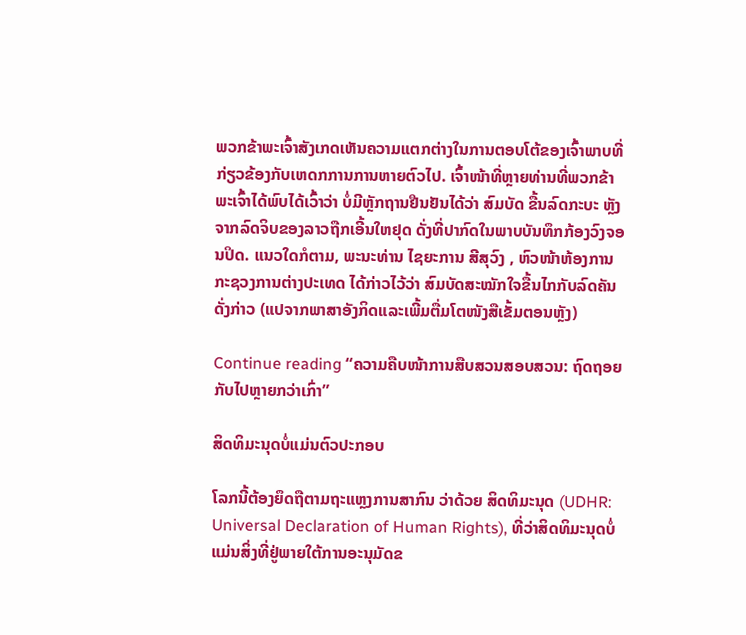ພວກຂ້າພະເຈົ້າສັງເກດເຫັນຄວາມແຕກຕ່າງໃນການຕອບໂຕ້ຂອງເຈົ້າພາບທີ່ກ່ຽວຂ້ອງກັບເຫດກການການຫາຍຕົວໄປ. ເຈົ້າໜ້າທີ່ຫຼາຍທ່ານທີ່ພວກຂ້າພະເຈົ້າໄດ້ພົບໄດ້ເວົ້າວ່າ ບໍ່ມີຫຼັກຖານຢືນຢັນໄດ້ວ່າ ສົມບັດ ຂື້ນລົດກະບະ ຫຼັງຈາກລົດຈິບຂອງລາວຖືກເອີ້ນໃຫຢຸດ ດັ່ງທີ່ປາກົດໃນພາບບັນທຶກກ້ອງວົງຈອນປິດ. ແນວໃດກໍຕາມ, ພະນະທ່ານ ໄຊຍະການ ສີສຸວົງ , ຫົວໜ້າຫ້ອງການກະຊວງການຕ່າງປະເທດ ໄດ້ກ່າວໄວ້ວ່າ ສົມບັດສະໝັກໃຈຂື້ນໄກກັບລົດຄັນດັ່ງກ່າວ (ແປຈາກພາສາອັງກິດແລະເພີ້ມຕື່ມໂຕໜັງສືເຂັ້ມຕອນຫຼັງ)

Continue reading “ຄວາມຄືບໜ້າການສືບສວນສອບສວນ: ຖົດຖອຍກັບໄປຫຼາຍກວ່າເກົ່າ”

ສິດທິມະນຸດບໍ່ແມ່ນຕົວປະກອບ

ໂລກນີ້ຕ້ອງຍຶດຖືຕາມຖະແຫຼງການສາກົນ ວ່າດ້ວຍ ສິດທິມະນຸດ (UDHR: Universal Declaration of Human Rights), ທີ່ວ່າສິດທິມະນຸດບໍ່ແມ່ນສິ່ງທີ່ຢູ່ພາຍໃຕ້ການອະນຸມັດຂ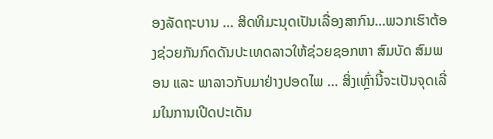ອງລັດຖະບານ … ສິດທິມະນຸດເປັນເລື່ອງສາກົນ…ພວກເຮົາຕ້ອງຊ່ວຍກັນກົດດັນປະເທດລາວໃຫ້ຊ່ວຍຊອກຫາ ສົມບັດ ສົມພອນ ແລະ ພາລາວກັບມາຢ່າງປອດໄພ … ສິ່ງເຫຼົ່ານີ້ຈະເປັນຈຸດເລີ່ມໃນການເປີດປະເດັນ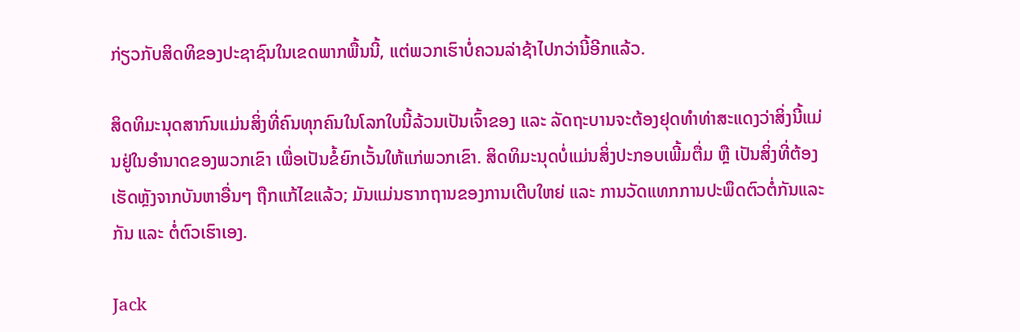ກ່ຽວກັບສິດທິຂອງປະຊາຊົນໃນເຂດພາກພື້ນນີ້, ແຕ່ພວກເຮົາບໍ່ຄວນລ່າຊ້າໄປກວ່ານີ້ອີກແລ້ວ.

ສິດທິມະນຸດສາກົນແມ່ນສິ່ງທີ່ຄົນທຸກຄົນໃນໂລກໃບນີ້ລ້ວນເປັນເຈົ້າຂອງ ແລະ ລັດຖະບານຈະຕ້ອງຢຸດທຳທ່າສະແດງວ່າສິ່ງນີ້ແມ່ນຢູ່ໃນອຳນາດຂອງພວກເຂົາ ເພື່ອເປັນຂໍ້ຍົກເວັ້ນໃຫ້ແກ່ພວກເຂົາ. ສິດທິມະນຸດບໍ່ແມ່ນສິ່ງປະກອບເພີ້ມຕື່ມ ຫຼື ເປັນສິ່ງທີ່ຕ້ອງເຮັດຫຼັງຈາກບັນຫາອື່ນໆ ຖືກແກ້ໄຂແລ້ວ; ມັນແມ່ນຮາກຖານຂອງການເຕີບໃຫຍ່ ແລະ ການວັດແທກການປະພຶດຕົວຕໍ່ກັນແລະກັນ ແລະ ຕໍ່ຕົວເຮົາເອງ.

Jack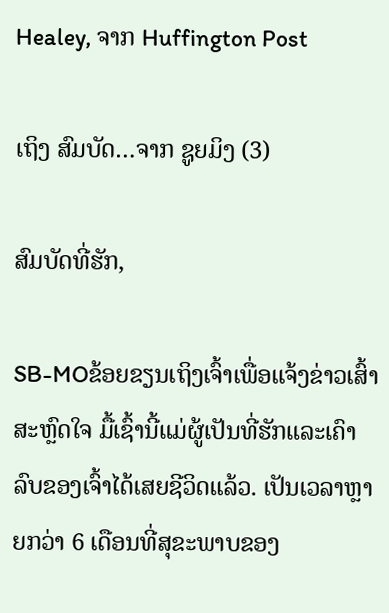Healey, ຈາກ Huffington Post

ເຖິງ ສົມບັດ…ຈາກ ຊູຍມິງ (3)

ສົມບັດທີ່ຮັກ,

SB-MOຂ້ອຍຂຽນເຖິງເຈົ້າເພື່ອແຈ້ງຂ່າວເສົ້າ ສະຫຼົດໃຈ ມື້ເຊົ້ານີ້ແມ່ຜູ້ເປັນທີ່ຮັກແລະເຄົາລົບຂອງເຈົ້າໄດ້ເສຍຊີວິດແລ້ວ. ເປັນເວລາຫຼາຍກວ່າ 6 ເດືອນທີ່ສຸຂະພາບຂອງ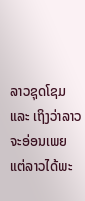ລາວຊຸດໂຊມ ແລະ ເຖິງວ່າລາວຈະອ່ອນເພຍ ແຕ່ລາວໄດ້ພະ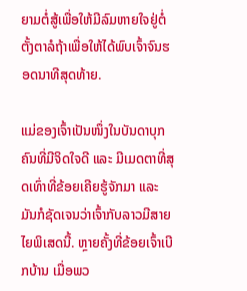ຍາມຕໍ່ສູ້ເພື່ອໃຫ້ມີລົມຫາຍໃຈຢູ່ຕໍ່ ຕັ້ງຕາລໍຖ້າເພື່ອໃຫ້ໄດ້ພົບເຈົ້າຈົນຮອດນາທີສຸດທ້າຍ.

ແມ່ຂອງເຈົ້າເປັນໜຶ່ງໃນບັນດາບຸກຄົນທີ່ມີຈິດໃຈດີ ແລະ ມີເມດຕາທີ່ສຸດເທົ່າທີ່ຂ້ອຍເຄີຍຮູ້ຈັກມາ ແລະ ມັນກໍຊັດເຈນວ່າເຈົ້າກັບລາວມີສາຍໄຍພິເສດນີ້. ຫຼາຍຄັ້ງທີ່ຂ້ອຍເຈົ້າເບີກບ້ານ ເມື່ອພວ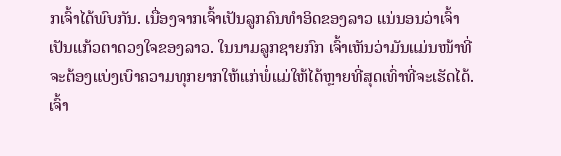ກເຈົ້າໄດ້ພົບກັນ. ເນື່ອງຈາກເຈົ້າເປັນລູກຄົນທຳອິດຂອງລາວ ແນ່ນອນວ່າເຈົ້າເປັນແກ້ວຕາດວງໃຈຂອງລາວ. ໃນນາມລູກຊາຍກົກ ເຈົ້າເຫັນວ່າມັນແມ່ນໜ້າທີ່ຈະຕ້ອງແບ່ງເບົາຄວາມທຸກຍາກໃຫ້ແກ່ພໍ່ແມ່ໃຫ້ໄດ້ຫຼາຍທີ່ສຸດເທົ່າທີ່ຈະເຮັດໄດ້. ເຈົ້າ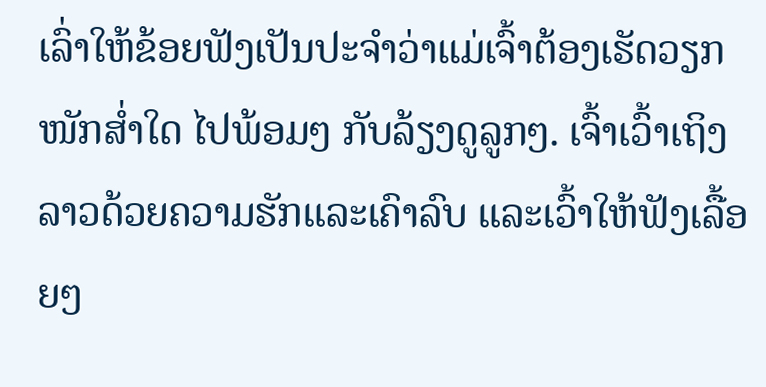ເລົ່າໃຫ້ຂ້ອຍຟັງເປັນປະຈຳວ່າແມ່ເຈົ້າຕ້ອງເຮັດວຽກໜັກສ່ຳໃດ ໄປພ້ອມໆ ກັບລ້ຽງດູລູກໆ. ເຈົ້າເວົ້າເຖິງລາວດ້ວຍຄວາມຮັກແລະເຄົາລົບ ແລະເວົ້າໃຫ້ຟັງເລື້ອຍໆ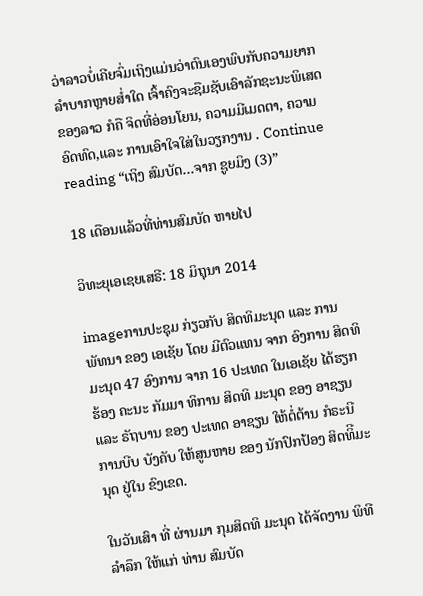ວ່າລາວບໍ່ເຄີຍຈົ່ມເຖິງແມ່ນວ່າຕົນເອງພົບກັບຄວາມຍາກລຳບາກຫຼາຍສ່ຳໃດ ເຈົ້າຄົງຈະຊືມຊັບເອົາລັກຊະນະພິເສດຂອງລາວ ກໍຄື ຈິດທີ່ອ່ອນໂຍນ, ຄວາມມີເມດຕາ, ຄວາມອົດທົດ,ແລະ ການເອົາໃຈໃສ່ໃນວຽກງານ . Continue reading “ເຖິງ ສົມບັດ…ຈາກ ຊູຍມິງ (3)”

18 ເດືອນແລ້ວທີ່ທ່ານສົມບັດ ຫາຍໄປ

ວິທະຍຸເອເຊຍເສຣີ: 18 ມິຖຸນາ 2014

imageການປະຊຸມ ກ່ຽວກັບ ສິດທິມະນຸດ ແລະ ການພັທນາ ຂອງ ເອເຊັຍ ໂດຍ ມີຕົວແທນ ຈາກ ອົງການ ສິດທິມະນຸດ 47 ອົງການ ຈາກ 16 ປະເທດ ໃນເອເຊັຍ ໄດ້ຮຽກຮ້ອງ ຄະນະ ກັມມາ ທິການ ສິດທິ ມະນຸດ ຂອງ ອາຊຽນ ແລະ ຣັຖບານ ຂອງ ປະເທດ ອາຊຽນ ໃຫ້ຕໍ່ຕ້ານ ກໍຣະນີ ການບີບ ບັງຄັບ ໃຫ້ສູນຫາຍ ຂອງ ນັກປົກປ້ອງ ສິດທິີມະນຸດ ຢູ່ໃນ ຂົງເຂດ.

ໃນວັນເສົາ ທີ່ ຜ່ານມາ ກຸມສິດທິ ມະນຸດ ໄດ້ຈັດງານ ພິທີ ລຳລຶກ ໃຫ້ແກ່ ທ່ານ ສົມບັດ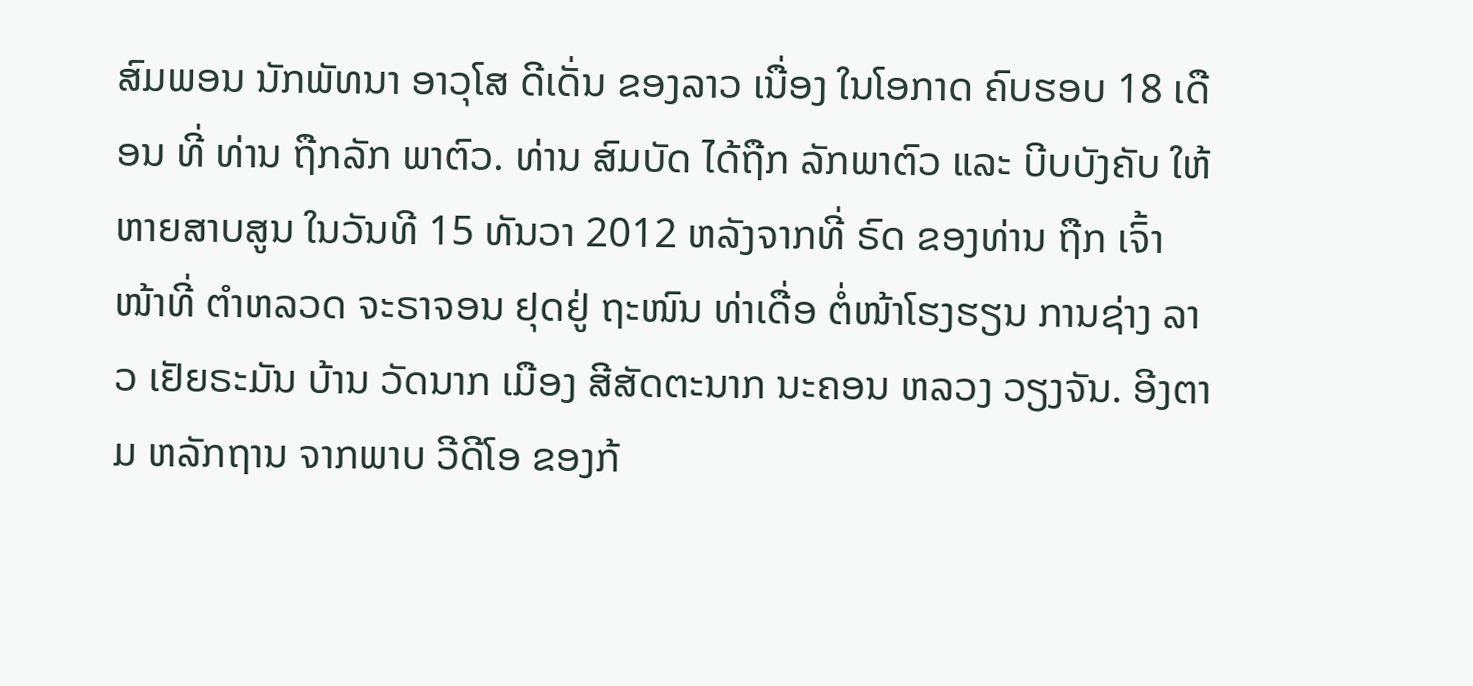ສົມພອນ ນັກພັທນາ ອາວຸໂສ ດີເດັ່ນ ຂອງລາວ ເນື່ອງ ໃນໂອກາດ ຄົບຮອບ 18 ເດືອນ ທີ່ ທ່ານ ຖືກລັກ ພາຕົວ. ທ່ານ ສົມບັດ ໄດ້ຖືກ ລັກພາຕົວ ແລະ ບີບບັງຄັບ ໃຫ້ ຫາຍສາບສູນ ໃນວັນທີ 15 ທັນວາ 2012 ຫລັງຈາກທີ່ ຣົດ ຂອງທ່ານ ຖືກ ເຈົ້າໜ້າທີ່ ຕຳຫລວດ ຈະຣາຈອນ ຢຸດຢູ່ ຖະໜົນ ທ່າເດື່ອ ຕໍ່ໜ້າໂຮງຮຽນ ການຊ່າງ ລາວ ເຢັຍຣະມັນ ບ້ານ ວັດນາກ ເມືອງ ສີສັດຕະນາກ ນະຄອນ ຫລວງ ວຽງຈັນ. ອີງຕາມ ຫລັກຖານ ຈາກພາບ ວີດີໂອ ຂອງກ້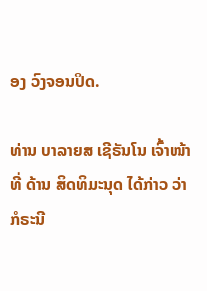ອງ ວົງຈອນປິດ.

ທ່ານ ບາລາຍສ ເຊີຣັນໂນ ເຈົ້າໜ້າທີ່ ດ້ານ ສິດທິມະນຸດ ໄດ້ກ່າວ ວ່າ ກໍຣະນີ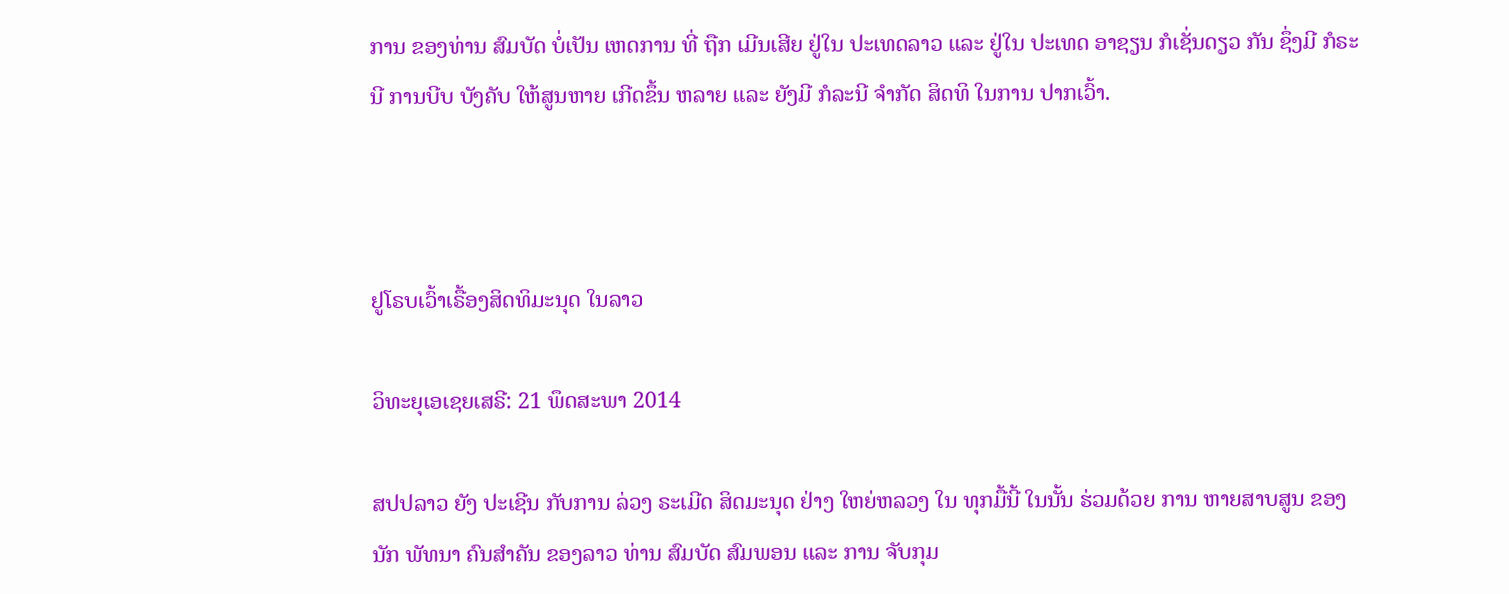ການ ຂອງທ່ານ ສົມບັດ ບໍ່ເປັນ ເຫດການ ທີ່ ຖືກ ເມີນເສີຍ ຢູ່ໃນ ປະເທດລາວ ແລະ ຢູ່ໃນ ປະເທດ ອາຊຽນ ກໍເຊັ່ນດຽວ ກັນ ຊຶ່ງມີ ກໍຣະນີ ການບີບ ບັງຄັບ ໃຫ້ສູນຫາຍ ເກີດຂຶ້ນ ຫລາຍ ແລະ ຍັງມີ ກໍລະນີ ຈຳກັດ ສິດທິ ໃນການ ປາກເວົ້າ.



ຢູໂຣບເວົ້າເຣື້ອງສິດທິມະນຸດ ໃນລາວ

ວິທະຍຸເອເຊຍເສຣີ: 21 ພຶດສະພາ 2014

ສປປລາວ ຍັງ ປະເຊີນ ກັບການ ລ່ວງ ຣະເມີດ ສິດມະນຸດ ຢ່າງ ໃຫຍ່ຫລວງ ໃນ ທຸກມື້ນີ້ ໃນນັ້ນ ຮ່ວມດ້ວຍ ການ ຫາຍສາບສູນ ຂອງ ນັກ ພັທນາ ຄົນສຳຄັນ ຂອງລາວ ທ່ານ ສົມບັດ ສົມພອນ ແລະ ການ ຈັບກຸມ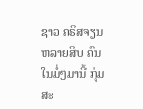ຊາວ ຄຣິສຈຽນ ຫລາຍສິບ ຄົນ ໃນມໍ່ໆມານີ້ ກຸ່ມ ສະ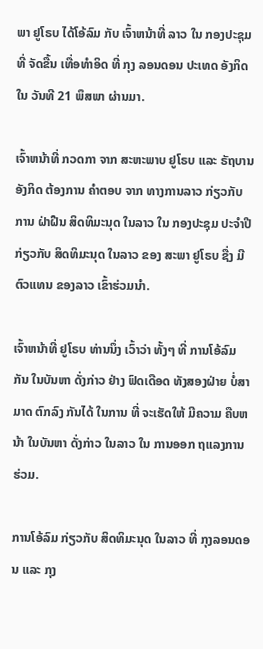ພາ ຢູໂຣບ ໄດ້ໂອ້ລົມ ກັບ ເຈົ້າຫນ້າທີ່ ລາວ ໃນ ກອງປະຊຸມ ທີ່ ຈັດຂື້ນ ເທື່ອທຳອິດ ທີ່ ກຸງ ລອນດອນ ປະເທດ ອັງກິດ ໃນ ວັນທີ 21 ພຶສພາ ຜ່ານມາ.

ເຈົ້າຫນ້າທີ່ ກວດກາ ຈາກ ສະຫະພາບ ຢູໂຣບ ແລະ ຣັຖບານ ອັງກິດ ຕ້ອງການ ຄຳຕອບ ຈາກ ທາງການລາວ ກ່ຽວກັບ ການ ຝ່າຝືນ ສິດທິມະນຸດ ໃນລາວ ໃນ ກອງປະຊຸມ ປະຈຳປີ ກ່ຽວກັບ ສິດທິມະນຸດ ໃນລາວ ຂອງ ສະພາ ຢູໂຣບ ຊື່ງ ມີຕົວແທນ ຂອງລາວ ເຂົ້າຮ່ວມນຳ.

ເຈົ້າຫນ້າທີ່ ຢູໂຣບ ທ່ານນຶ່ງ ເວົ້າວ່າ ທັ້ງໆ ທີ່ ການໂອ້ລົມ ກັນ ໃນບັນຫາ ດັ່ງກ່າວ ຢ່າງ ຟົດເດືອດ ທັງສອງຝ່າຍ ບໍ່ສາມາດ ຕົກລົງ ກັນໄດ້ ໃນການ ທີ່ ຈະເຮັດໃຫ້ ມີຄວາມ ຄືບຫນ້າ ໃນບັນຫາ ດັ່ງກ່າວ ໃນລາວ ໃນ ການອອກ ຖແລງການ ຮ່ວມ.

ການໂອ້ລົມ ກ່ຽວກັບ ສິດທິມະນຸດ ໃນລາວ ທີ່ ກຸງລອນດອນ ແລະ ກຸງ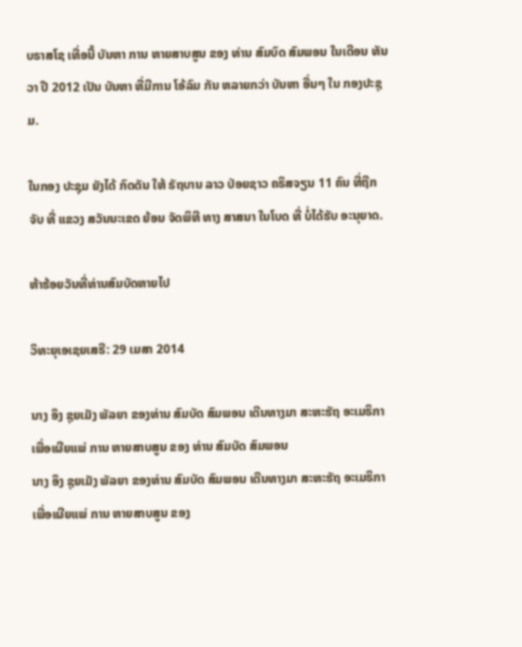ບຣາສໂຊ ເທື່ອນີ້ ບັນຫາ ການ ຫາຍສາບສູນ ຂອງ ທ່ານ ສົມບົດ ສົມພອນ ໃນເດືອນ ທັນວາ ປີ 2012 ເປັນ ບັນຫາ ທີ່ມີການ ໂອ້ລົມ ກັນ ຫລາຍກວ່າ ບັນຫາ ອື່ນໆ ໃນ ກອງປະຊຸມ.

ໃນກອງ ປະຊຸມ ຍັງໄດ້ ກົດດັນ ໃຫ້ ຣັຖບານ ລາວ ປ່ອຍຊາວ ຄຣິສຈຽນ 11 ຄົນ ທີ່ຖືກຈັບ ທີ່ ແຂວງ ສວັນນະເຂດ ຍ້ອນ ຈັດພິທີ ທາງ ສາສນາ ໃນໂບດ ທີ່ ບໍ່ໄດ້ຮັບ ອະນຸຍາດ.

ຫ້າຮ້ອຍວັນທີ່ທ່ານສົມບັດຫາຍໄປ

ວິທະຍຸເອເຊຍເສຣີ: 29 ເມສາ 2014

ນາງ ອຶງ ຊຸຍເມັງ ພັລຍາ ຂອງທ່ານ ສົມບັດ ສົມພອນ ເດີນທາງມາ ສະຫະຮັຖ ອະເມຣິກາ ເພື່ອເຜີຍແພ່ ການ ຫາຍສາບສູນ ຂອງ ທ່ານ ສົມບັດ ສົມພອນ
ນາງ ອຶງ ຊຸຍເມັງ ພັລຍາ ຂອງທ່ານ ສົມບັດ ສົມພອນ ເດີນທາງມາ ສະຫະຮັຖ ອະເມຣິກາ ເພື່ອເຜີຍແພ່ ການ ຫາຍສາບສູນ ຂອງ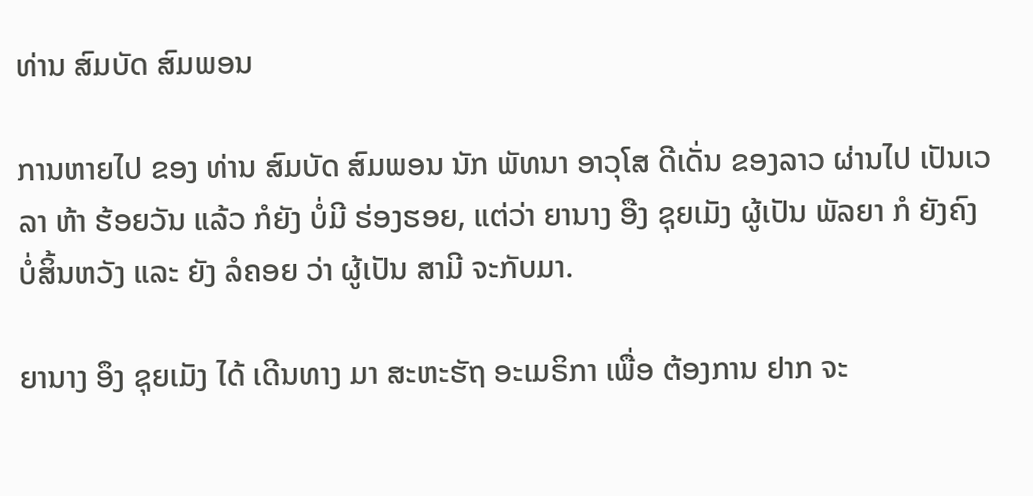ທ່ານ ສົມບັດ ສົມພອນ

ການຫາຍໄປ ຂອງ ທ່ານ ສົມບັດ ສົມພອນ ນັກ ພັທນາ ອາວຸໂສ ດີເດັ່ນ ຂອງລາວ ຜ່ານໄປ ເປັນເວລາ ຫ້າ ຮ້ອຍວັນ ແລ້ວ ກໍຍັງ ບໍ່ມີ ຮ່ອງຮອຍ, ແຕ່ວ່າ ຍານາງ ອືງ ຊຸຍເມັງ ຜູ້ເປັນ ພັລຍາ ກໍ ຍັງຄົງ ບໍ່ສິ້ນຫວັງ ແລະ ຍັງ ລໍຄອຍ ວ່າ ຜູ້ເປັນ ສາມີ ຈະກັບມາ.

ຍານາງ ອຶງ ຊຸຍເມັງ ໄດ້ ເດີນທາງ ມາ ສະຫະຮັຖ ອະເມຣິກາ ເພື່ອ ຕ້ອງການ ຢາກ ຈະ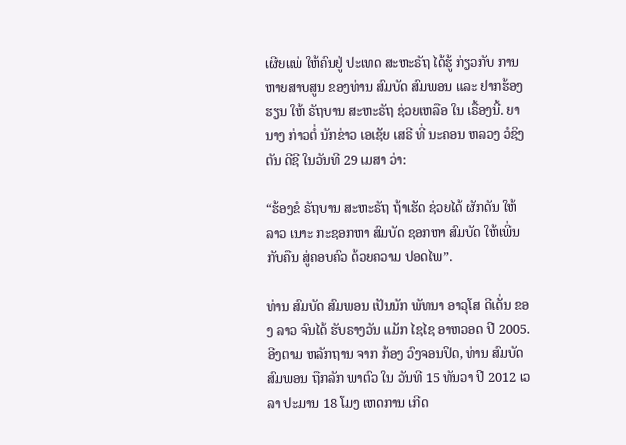ເຜີຍແພ່ ໃຫ້ຄົນຢູ່ ປະເທດ ສະຫະຣັຖ ໄດ້ຮູ້ ກ່ຽວກັບ ການ ຫາຍສາບສູນ ຂອງທ່ານ ສົມບັດ ສົມພອນ ແລະ ຢາກຮ້ອງຮຽນ ໃຫ້ ຣັຖບານ ສະຫະຣັຖ ຊ່ວຍເຫລືອ ໃນ ເຣື້ອງນີ້. ຍານາງ ກ່າວຕໍ່ ນັກຂ່າວ ເອເຊັຍ ເສຣີ ທີ່ ນະຄອນ ຫລວງ ວໍຊິງຕັນ ດີຊີ ໃນວັນທີ 29 ເມສາ ວ່າ:

“ຮ້ອງຂໍ ຣັຖບານ ສະຫະຣັຖ ຖ້າເຮັດ ຊ່ວຍໄດ້ ຜັກດັນ ໃຫ້ລາວ ເນາະ ກະຊອກຫາ ສົມບັດ ຊອກຫາ ສົມບັດ ໃຫ້ເພີ່ນ ກັບຄືນ ສູ່ຄອບຄົວ ດ້ວຍຄວາມ ປອດໄພ”.

ທ່ານ ສົມບັດ ສົມພອນ ເປັນນັກ ພັທນາ ອາວຸໂສ ດີເດັ່ນ ຂອງ ລາວ ຈົນໄດ້ ຮັບຣາງວັນ ແມັກ ໄຊໄຊ ອາຫວອດ ປີ 2005. ອີງຕາມ ຫລັກຖານ ຈາກ ກ້ອງ ວົງຈອນປິດ, ທ່ານ ສົມບັດ ສົມພອນ ຖືກລັກ ພາຕົວ ໃນ ວັນທີ 15 ທັນວາ ປີ 2012 ເວລາ ປະມານ 18 ໂມງ ເຫດການ ເກີດ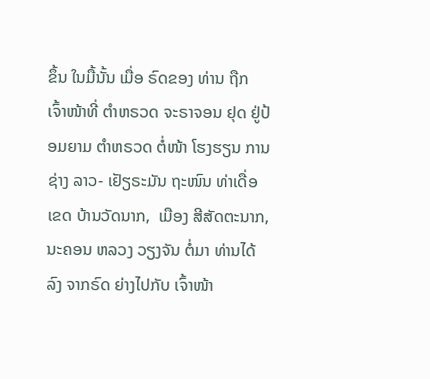ຂຶ້ນ ໃນມື້ນັ້ນ ເມື່ອ ຣົດຂອງ ທ່ານ ຖືກ ເຈົ້າໜ້າທີ່ ຕຳຫຣວດ ຈະຣາຈອນ ຢຸດ ຢູ່ປ້ອມຍາມ ຕຳຫຣວດ ຕໍ່ໜ້າ ໂຮງຮຽນ ການຊ່າງ ລາວ- ເຢັຽຣະມັນ ຖະໜົນ ທ່າເດື່ອ ເຂດ ບ້ານວັດນາກ,  ເມືອງ ສີສັດຕະນາກ, ນະຄອນ ຫລວງ ວຽງຈັນ ຕໍ່ມາ ທ່ານໄດ້ລົງ ຈາກຣົດ ຍ່າງໄປກັບ ເຈົ້າໜ້າ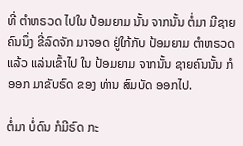ທີ່ ຕຳຫຣວດ ໄປໃນ ປ້ອມຍາມ ນັ້ນ ຈາກນັ້ນ ຕໍ່ມາ ມີຊາຍ ຄົນນຶ່ງ ຂີ່ລົດຈັກ ມາຈອດ ຢູ່ໃກ້ກັບ ປ້ອມຍາມ ຕຳຫຣວດ ແລ້ວ ແລ່ນເຂົ້າໄປ ໃນ ປ້ອມຍາມ ຈາກນັ້ນ ຊາຍຄົນນັ້ນ ກໍອອກ ມາຂັບຣົດ ຂອງ ທ່ານ ສົມບັດ ອອກໄປ.

ຕໍ່ມາ ບໍ່ດົນ ກໍມີຣົດ ກະ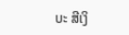ບະ ສີເງິ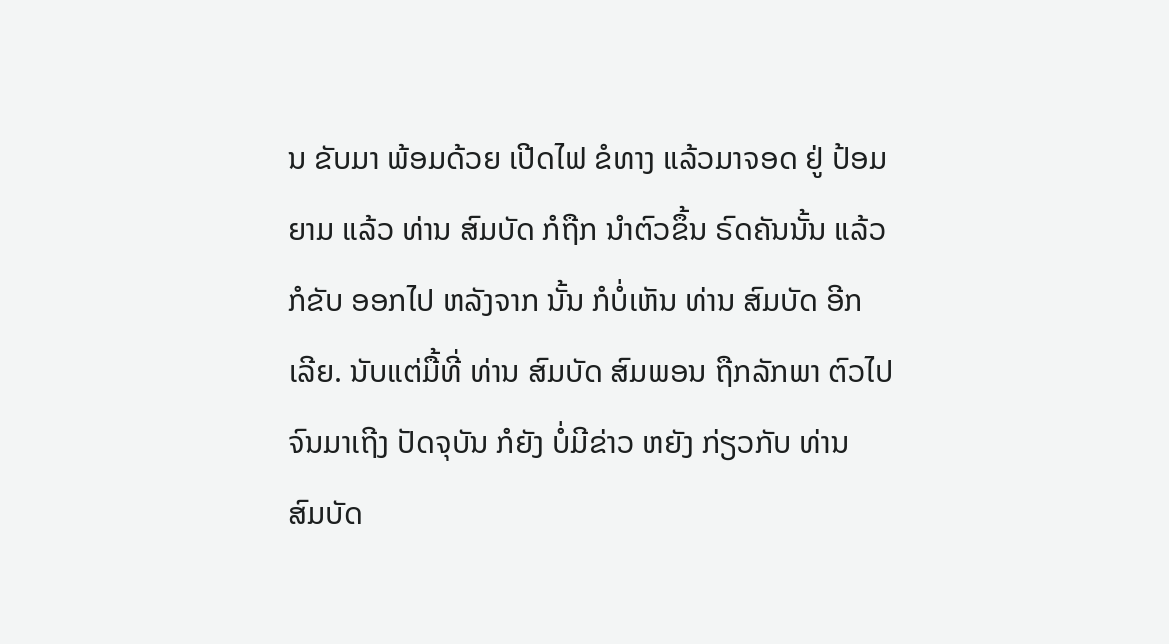ນ ຂັບມາ ພ້ອມດ້ວຍ ເປີດໄຟ ຂໍທາງ ແລ້ວມາຈອດ ຢູ່ ປ້ອມຍາມ ແລ້ວ ທ່ານ ສົມບັດ ກໍຖືກ ນຳຕົວຂຶ້ນ ຣົດຄັນນັ້ນ ແລ້ວກໍຂັບ ອອກໄປ ຫລັງຈາກ ນັ້ນ ກໍບໍ່ເຫັນ ທ່ານ ສົມບັດ ອີກ ເລີຍ. ນັບແຕ່ມື້ທີ່ ທ່ານ ສົມບັດ ສົມພອນ ຖືກລັກພາ ຕົວໄປ ຈົນມາເຖີງ ປັດຈຸບັນ ກໍຍັງ ບໍ່ມີຂ່າວ ຫຍັງ ກ່ຽວກັບ ທ່ານ ສົມບັດ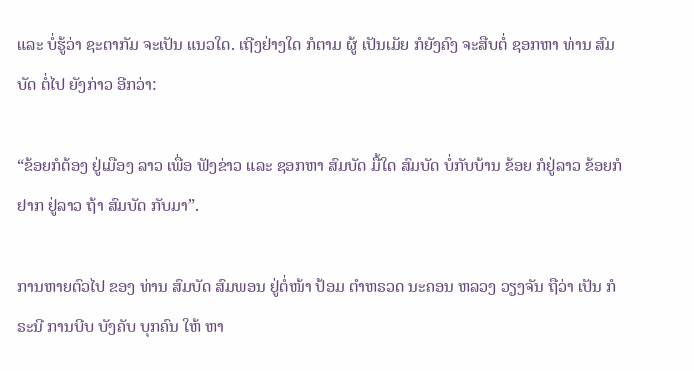ແລະ ບໍ່ຮູ້ວ່າ ຊະຕາກັມ ຈະເປັນ ແນວໃດ. ເຖີງຢ່າງໃດ ກໍຕາມ ຜູ້ ເປັນເມັຍ ກໍຍັງຄົງ ຈະສືບຕໍ່ ຊອກຫາ ທ່ານ ສົມບັດ ຕໍ່ໄປ ຍັງກ່າວ ອີກວ່າ:

“ຂ້ອຍກໍຕ້ອງ ຢູ່ເມືອງ ລາວ ເພື່ອ ຟັງຂ່າວ ແລະ ຊອກຫາ ສົມບັດ ມື້ໃດ ສົມບັດ ບໍ່ກັບບ້ານ ຂ້ອຍ ກໍຢູ່ລາວ ຂ້ອຍກໍຢາກ ຢູ່ລາວ ຖ້າ ສົມບັດ ກັບມາ”.

ການຫາຍຕົວໄປ ຂອງ ທ່ານ ສົມບັດ ສົມພອນ ຢູ່ຕໍ່ໜ້າ ປ້ອມ ຕຳຫຣວດ ນະຄອນ ຫລວງ ວຽງຈັນ ຖືວ່າ ເປັນ ກໍຣະນີ ການບີບ ບັງຄັບ ບຸກຄົນ ໃຫ້ ຫາ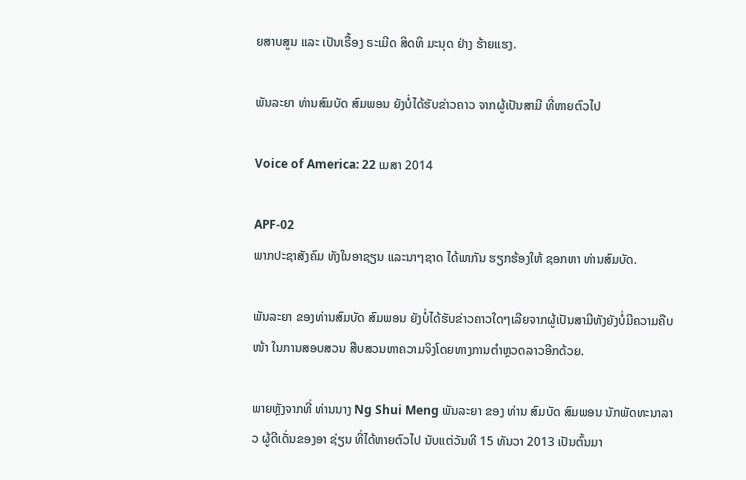ຍສາບສູນ ແລະ ເປັນເຣື້ອງ ຣະເມີດ ສິດທິ ມະນຸດ ຢ່າງ ຮ້າຍແຮງ.

ພັນລະຍາ ທ່ານສົມບັດ ສົມພອນ ຍັງບໍ່ໄດ້ຮັບຂ່າວຄາວ ຈາກຜູ້ເປັນສາມີ ທີ່ຫາຍຕົວໄປ

Voice of America: 22 ເມສາ 2014

APF-02
ພາກປະຊາສັງຄົມ ທັງໃນອາຊຽນ ແລະນາໆຊາດ ໄດ້ພາກັນ ຮຽກຮ້ອງໃຫ້ ຊອກຫາ ທ່ານສົມບັດ.

ພັນລະຍາ ຂອງທ່ານສົມບັດ ສົມພອນ ຍັງບໍ່ໄດ້ຮັບຂ່າວຄາວໃດໆເລີຍຈາກຜູ້ເປັນສາມີທັງຍັງບໍ່ມີຄວາມຄືບໜ້າ ໃນການສອບສວນ ສືບສວນຫາຄວາມຈິງໂດຍທາງການຕຳຫຼວດລາວອີກດ້ວຍ.

ພາຍຫຼັງຈາກທີ່ ທ່ານນາງ Ng Shui Meng ພັນລະຍາ ຂອງ ທ່ານ ສົມບັດ ສົມພອນ ນັກພັດທະນາລາວ ຜູ້ດີເດັ່ນຂອງອາ ຊ່ຽນ ທີ່ໄດ້ຫາຍຕົວໄປ ນັບແຕ່ວັນທີ 15 ທັນວາ 2013 ເປັນຕົ້ນມາ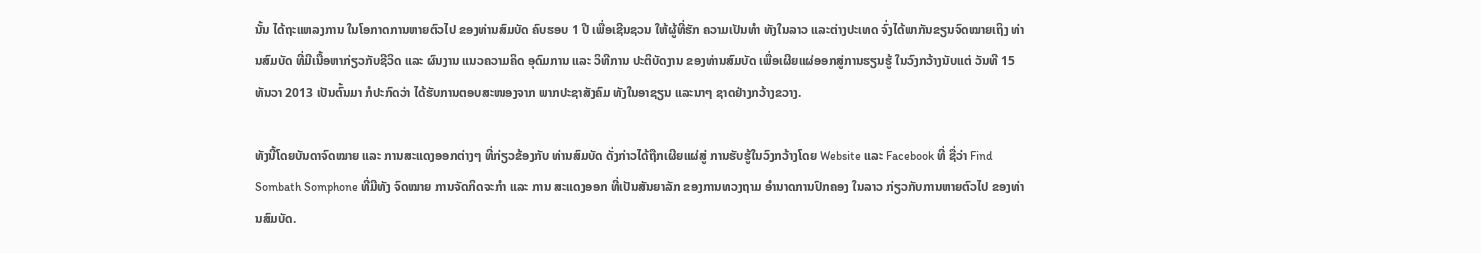ນັ້ນ ໄດ້ຖະແຫລງການ ໃນໂອກາດການຫາຍຕົວໄປ ຂອງທ່ານສົມບັດ ຄົບຮອບ 1 ປີ ເພື່ອເຊີນຊວນ ໃຫ້ຜູ້ທີ່ຮັກ ຄວາມເປັນທຳ ທັງໃນລາວ ແລະຕ່າງປະເທດ ຈົ່ງໄດ້ພາກັນຂຽນຈົດໝາຍເຖິງ ທ່ານສົມບັດ ທີ່ມີເນື້ອຫາກ່ຽວກັບຊີວິດ ແລະ ຜົນງານ ແນວຄວາມຄິດ ອຸດົມການ ແລະ ວິທີການ ປະຕິບັດງານ ຂອງທ່ານສົມບັດ ເພື່ອເຜີຍແຜ່ອອກສູ່ການຮຽນຮູ້ ໃນວົງກວ້າງນັບແຕ່ ວັນທີ 15 ທັນວາ 2013 ເປັນຕົ້ນມາ ກໍປະກົດວ່າ ໄດ້ຮັບການຕອບສະໜອງຈາກ ພາກປະຊາສັງຄົມ ທັງໃນອາຊຽນ ແລະນາໆ ຊາດຢ່າງກວ້າງຂວາງ.

ທັງນີ້ໂດຍບັນດາຈົດໝາຍ ແລະ ການສະແດງອອກຕ່າງໆ ທີ່ກ່ຽວຂ້ອງກັບ ທ່ານສົມບັດ ດັ່ງກ່າວໄດ້ຖືກເຜີຍແຜ່ສູ່ ການຮັບຮູ້ໃນວົງກວ້າງໂດຍ Website ແລະ Facebook ທີ່ ຊື່ວ່າ Find Sombath Somphone ທີ່ມີທັງ ຈົດໝາຍ ການຈັດກິດຈະກຳ ແລະ ການ ສະແດງອອກ ທີ່ເປັນສັນຍາລັກ ຂອງການທວງຖາມ ອຳນາດການປົກຄອງ ໃນລາວ ກ່ຽວກັບການຫາຍຕົວໄປ ຂອງທ່ານສົມບັດ.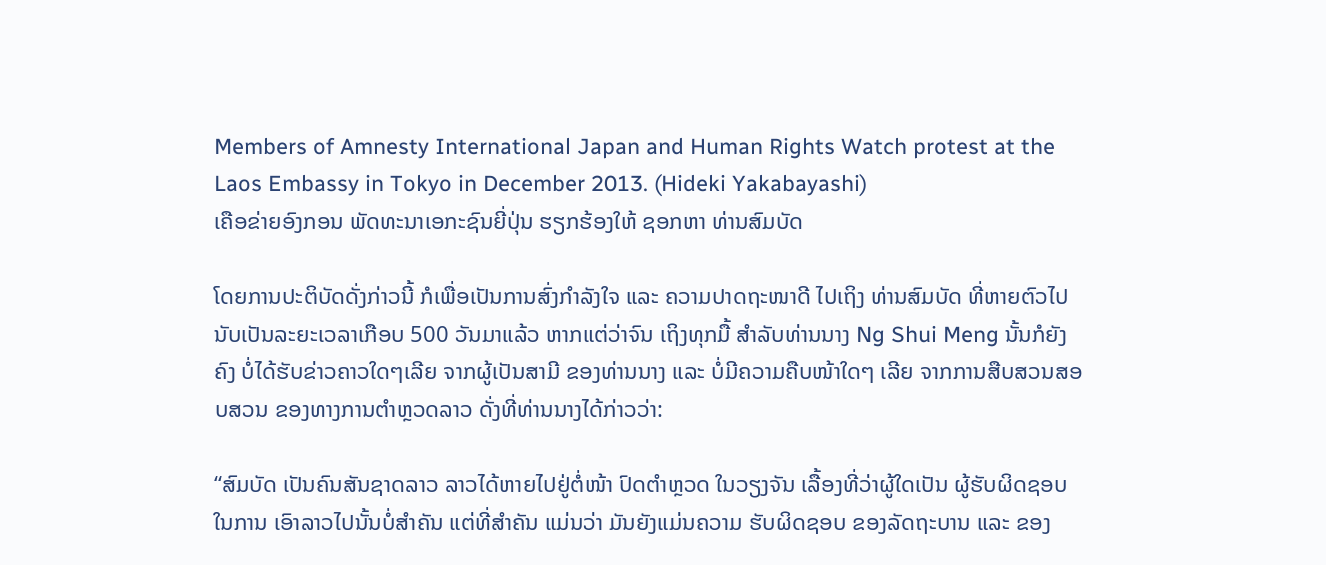Members of Amnesty International Japan and Human Rights Watch protest at the Laos Embassy in Tokyo in December 2013. (Hideki Yakabayashi)
ເຄືອຂ່າຍອົງກອນ ພັດທະນາເອກະຊົນຍີ່ປຸ່ນ ຮຽກຮ້ອງໃຫ້ ຊອກຫາ ທ່ານສົມບັດ

ໂດຍການປະຕິບັດດັ່ງກ່າວນີ້ ກໍເພື່ອເປັນການສົ່ງກຳລັງໃຈ ແລະ ຄວາມປາດຖະໜາດີ ໄປເຖິງ ທ່ານສົມບັດ ທີ່ຫາຍຕົວໄປ ນັບເປັນລະຍະເວລາເກືອບ 500 ວັນມາແລ້ວ ຫາກແຕ່ວ່າຈົນ ເຖິງທຸກມື້ ສຳລັບທ່ານນາງ Ng Shui Meng ນັ້ນກໍຍັງຄົງ ບໍ່ໄດ້ຮັບຂ່າວຄາວໃດໆເລີຍ ຈາກຜູ້ເປັນສາມີ ຂອງທ່ານນາງ ແລະ ບໍ່ມີຄວາມຄືບໜ້າໃດໆ ເລີຍ ຈາກການສືບສວນສອບສວນ ຂອງທາງການຕຳຫຼວດລາວ ດັ່ງທີ່ທ່ານນາງໄດ້ກ່າວວ່າ:

“ສົມບັດ ເປັນຄົນສັນຊາດລາວ ລາວໄດ້ຫາຍໄປຢູ່ຕໍ່ໜ້າ ປົດຕຳຫຼວດ ໃນວຽງຈັນ ເລື້ອງທີ່ວ່າຜູ້ໃດເປັນ ຜູ້ຮັບຜິດຊອບ ໃນການ ເອົາລາວໄປນັ້ນບໍ່ສຳຄັນ ແຕ່ທີ່ສຳຄັນ ແມ່ນວ່າ ມັນຍັງແມ່ນຄວາມ ຮັບຜິດຊອບ ຂອງລັດຖະບານ ແລະ ຂອງ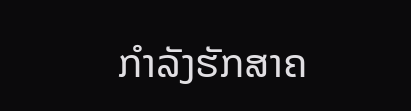ກຳລັງຮັກສາຄ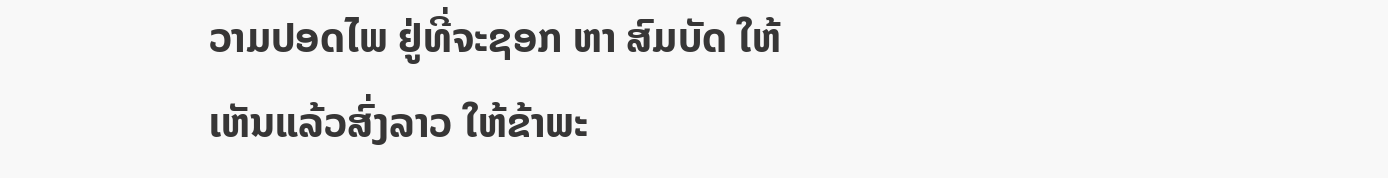ວາມປອດໄພ ຢູ່ທີ່ຈະຊອກ ຫາ ສົມບັດ ໃຫ້ເຫັນແລ້ວສົ່ງລາວ ໃຫ້ຂ້າພະ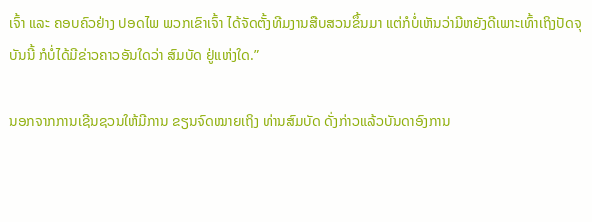ເຈົ້າ ແລະ ຄອບຄົວຢ່າງ ປອດໄພ ພວກເຂົາເຈົ້າ ໄດ້ຈັດຕັ້ງທີມງານສືບສວນຂຶ້ນມາ ແຕ່ກໍບໍ່ເຫັນວ່າມີຫຍັງດີເພາະເທົ້າເຖິງປັດຈຸບັນນີ້ ກໍບໍ່ໄດ້ມີຂ່າວຄາວອັນໃດວ່າ ສົມບັດ ຢູ່ແຫ່ງໃດ.”

ນອກຈາກການເຊີນຊວນໃຫ້ມີການ ຂຽນຈົດໝາຍເຖິງ ທ່ານສົມບັດ ດັ່ງກ່າວແລ້ວບັນດາອົງການ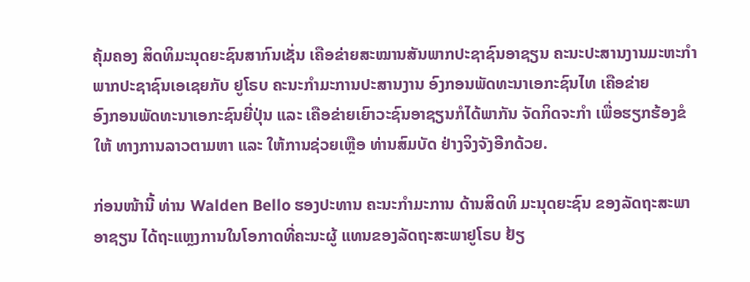ຄຸ້ມຄອງ ສິດທິມະນຸດຍະຊົນສາກົນເຊັ່ນ ເຄືອຂ່າຍສະໝານສັນພາກປະຊາຊົນອາຊຽນ ຄະນະປະສານງານມະຫະກຳ ພາກປະຊາຊົນເອເຊຍກັບ ຢູໂຣບ ຄະນະກຳມະການປະສານງານ ອົງກອນພັດທະນາເອກະຊົນໄທ ເຄືອຂ່າຍ
ອົງກອນພັດທະນາເອກະຊົນຍີ່ປຸ່ນ ແລະ ເຄືອຂ່າຍເຍົາວະຊົນອາຊຽນກໍໄດ້ພາກັນ ຈັດກິດຈະກຳ ເພື່ອຮຽກຮ້ອງຂໍໃຫ້ ທາງການລາວຕາມຫາ ແລະ ໃຫ້ການຊ່ວຍເຫຼືອ ທ່ານສົມບັດ ຢ່າງຈິງຈັງອີກດ້ວຍ.

ກ່ອນໜ້ານີ້ ທ່ານ Walden Bello ຮອງປະທານ ຄະນະກຳມະການ ດ້ານສິດທິ ມະນຸດຍະຊົນ ຂອງລັດຖະສະພາ ອາຊຽນ ໄດ້ຖະແຫຼງການໃນໂອກາດທີ່ຄະນະຜູ້ ແທນຂອງລັດຖະສະພາຢູໂຣບ ຢ້ຽ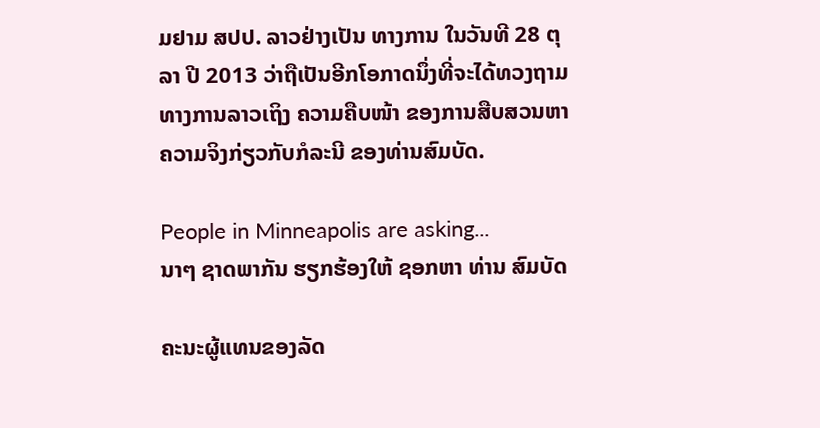ມຢາມ ສປປ. ລາວຢ່າງເປັນ ທາງການ ໃນວັນທີ 28 ຕຸລາ ປີ 2013 ວ່າຖືເປັນອີກໂອກາດນຶ່ງທີ່ຈະໄດ້ທວງຖາມທາງການລາວເຖິງ ຄວາມຄືບໜ້າ ຂອງການສືບສວນຫາຄວາມຈິງກ່ຽວກັບກໍລະນີ ຂອງທ່ານສົມບັດ.

People in Minneapolis are asking...
ນາໆ ຊາດພາກັນ ຮຽກຮ້ອງໃຫ້ ຊອກຫາ ທ່ານ ສົມບັດ

ຄະນະຜູ້ແທນຂອງລັດ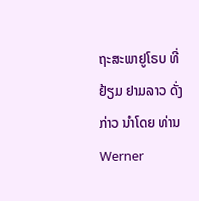ຖະສະພາຢູໂຣບ ທີ່ຢ້ຽມ ຢາມລາວ ດັ່ງກ່າວ ນຳໂດຍ ທ່ານ Werner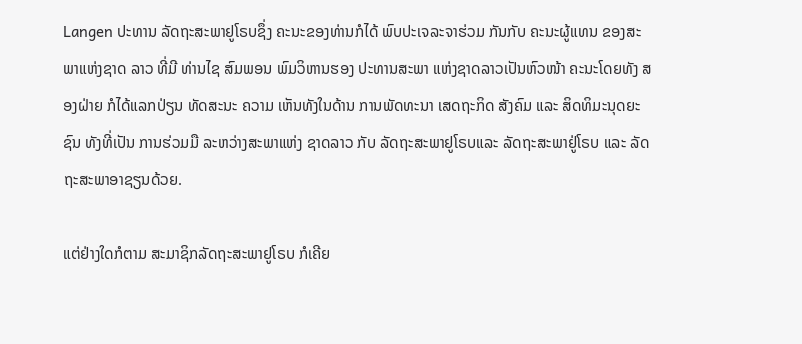Langen ປະທານ ລັດຖະສະພາຢູໂຣບຊຶ່ງ ຄະນະຂອງທ່ານກໍໄດ້ ພົບປະເຈລະຈາຮ່ວມ ກັນກັບ ຄະນະຜູ້ແທນ ຂອງສະພາແຫ່ງຊາດ ລາວ ທີ່ມີ ທ່ານໄຊ ສົມພອນ ພົມວິຫານຮອງ ປະທານສະພາ ແຫ່ງຊາດລາວເປັນຫົວໜ້າ ຄະນະໂດຍທັງ ສອງຝ່າຍ ກໍໄດ້ແລກປ່ຽນ ທັດສະນະ ຄວາມ ເຫັນທັງໃນດ້ານ ການພັດທະນາ ເສດຖະກິດ ສັງຄົມ ແລະ ສິດທິມະນຸດຍະຊົນ ທັງທີ່ເປັນ ການຮ່ວມມື ລະຫວ່າງສະພາແຫ່ງ ຊາດລາວ ກັບ ລັດຖະສະພາຢູໂຣບແລະ ລັດຖະສະພາຢູ່ໂຣບ ແລະ ລັດຖະສະພາອາຊຽນດ້ວຍ.

ແຕ່ຢ່າງໃດກໍຕາມ ສະມາຊິກລັດຖະສະພາຢູໂຣບ ກໍເຄີຍ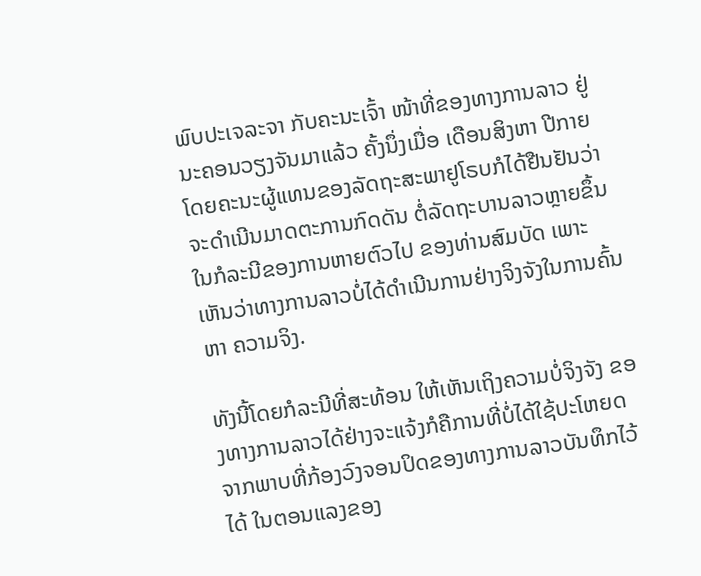ພົບປະເຈລະຈາ ກັບຄະນະເຈົ້າ ໜ້າທີ່ຂອງທາງການລາວ ຢູ່ນະຄອນວຽງຈັນມາແລ້ວ ຄັ້ງນຶ່ງເມື່ອ ເດືອນສິງຫາ ປີກາຍ ໂດຍຄະນະຜູ້ແທນຂອງລັດຖະສະພາຢູໂຣບກໍໄດ້ຢືນຢັນວ່າຈະດຳເນີນມາດຕະການກົດດັນ ຕໍ່ລັດຖະບານລາວຫຼາຍຂຶ້ນໃນກໍລະນີຂອງການຫາຍຕົວໄປ ຂອງທ່ານສົມບັດ ເພາະເຫັນວ່າທາງການລາວບໍ່ໄດ້ດຳເນີນການຢ່າງຈິງຈັງໃນການຄົ້ນຫາ ຄວາມຈິງ.

ທັງນີ້ໂດຍກໍລະນີທີ່ສະທ້ອນ ໃຫ້ເຫັນເຖິງຄວາມບໍ່ຈິງຈັງ ຂອງທາງການລາວໄດ້ຢ່າງຈະແຈ້ງກໍຄືການທີ່ບໍ່ໄດ້ໃຊ້ປະໂຫຍດ ຈາກພາບທີ່ກ້ອງວົງຈອນປິດຂອງທາງການລາວບັນທຶກໄວ້ໄດ້ ໃນຕອນແລງຂອງ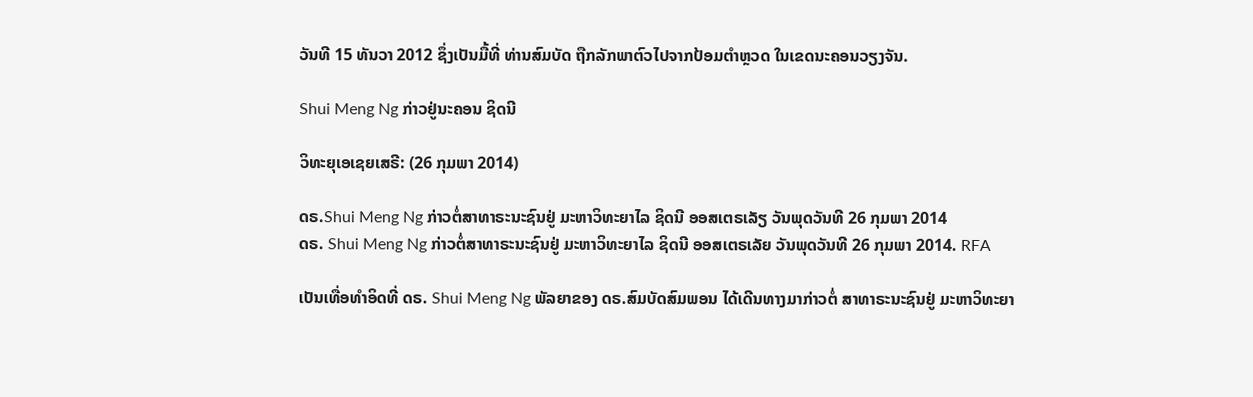ວັນທີ 15 ທັນວາ 2012 ຊຶ່ງເປັນມື້ທີ່ ທ່ານສົມບັດ ຖືກລັກພາຕົວໄປຈາກປ້ອມຕຳຫຼວດ ໃນເຂດນະຄອນວຽງຈັນ.

Shui Meng Ng ກ່າວຢູ່ນະຄອນ ຊິດນີ

ວິທະຍຸເອເຊຍເສຣີ: (26 ກຸມພາ 2014)

ດຣ.Shui Meng Ng ກ່າວຕໍ່ສາທາຣະນະຊົນຢູ່ ມະຫາວິທະຍາໄລ ຊິດນີ ອອສເຕຣເລັຽ ວັນພຸດວັນທີ 26 ກຸມພາ 2014
ດຣ. Shui Meng Ng ກ່າວຕໍ່ສາທາຣະນະຊົນຢູ່ ມະຫາວິທະຍາໄລ ຊິດນີ ອອສເຕຣເລັຍ ວັນພຸດວັນທີ 26 ກຸມພາ 2014. RFA

ເປັນເທື່ອທຳອິດທີ່ ດຣ. Shui Meng Ng ພັລຍາຂອງ ດຣ.ສົມບັດສົມພອນ ໄດ້ເດີນທາງມາກ່າວຕໍ່ ສາທາຣະນະຊົນຢູ່ ມະຫາວິທະຍາ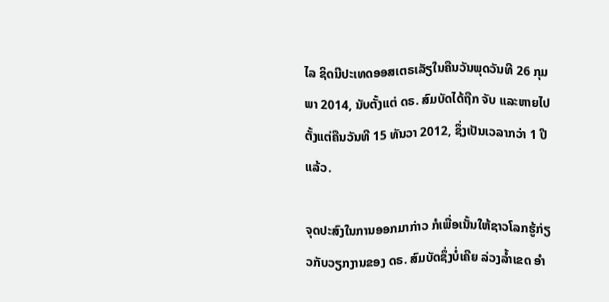ໄລ ຊິດນີປະເທດອອສເຕຣເລັຽໃນຄືນວັນພຸດວັນທີ 26 ກຸມພາ 2014, ນັບຕັ້ງແຕ່ ດຣ. ສົມບັດໄດ້ຖືກ ຈັບ ແລະຫາຍໄປ ຕັ້ງແຕ່ຄືນວັນທີ 15 ທັນວາ 2012, ຊຶ່ງເປັນເວລາກວ່າ 1 ປີແລ້ວ.

ຈຸດປະສົງໃນການອອກມາກ່າວ ກໍເພື່ອເນັ້ນໃຫ້ຊາວໂລກຮູ້ກ່ຽວກັບວຽກງານຂອງ ດຣ. ສົມບັດຊຶ່ງບໍ່ເຄີຍ ລ່ວງລ້ຳເຂດ ອຳ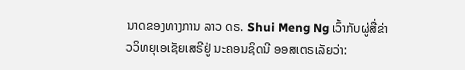ນາດຂອງທາງການ ລາວ ດຣ. Shui Meng Ng ເວົ້າກັບຜູ່ສື່ຂ່າວວິທຍຸເອເຊັຍເສຣີຢູ່ ນະຄອນຊິດນີ ອອສເຕຣເລັຍວ່າ: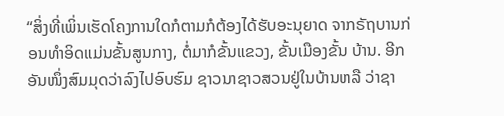“ສິ່ງທີ່ເພິ່ນເຮັດໂຄງການໃດກໍຕາມກໍຕ້ອງໄດ້ຮັບອະນຸຍາດ ຈາກຣັຖບານກ່ອນທຳອິດແມ່ນຂັ້ນສູນກາງ, ຕໍ່ມາກໍຂັ້ນແຂວງ, ຂັ້ນເມືອງຂັ້ນ ບ້ານ. ອີກອັນໜຶ່ງສົມມຸດວ່າລົງໄປອົບຮົມ ຊາວນາຊາວສວນຢູ່ໃນບ້ານຫລື ວ່າຊາ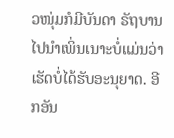ວໜຸ່ມກໍມີບັນດາ ຣັຖບານໄປນຳເພິ່ນເນາະບໍ່ແມ່ນວ່າ ເຮັດບໍ່ໄດ້ຮັບອະນຸຍາດ. ອີກອັນ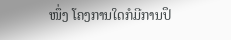ໜຶ່ງ ໂຄງການໃດກໍມີການປຶ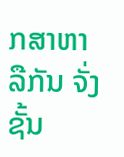ກສາຫາລືກັນ ຈັ່ງຊັ້ນ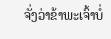ຈັ່ງວ່າຂ້າພະເຈົ້າບໍ່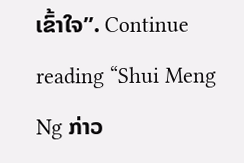ເຂົ້າໃຈ”. Continue reading “Shui Meng Ng ກ່າວ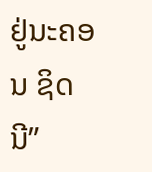ຢູ່ນະຄອນ ຊິດນີ”